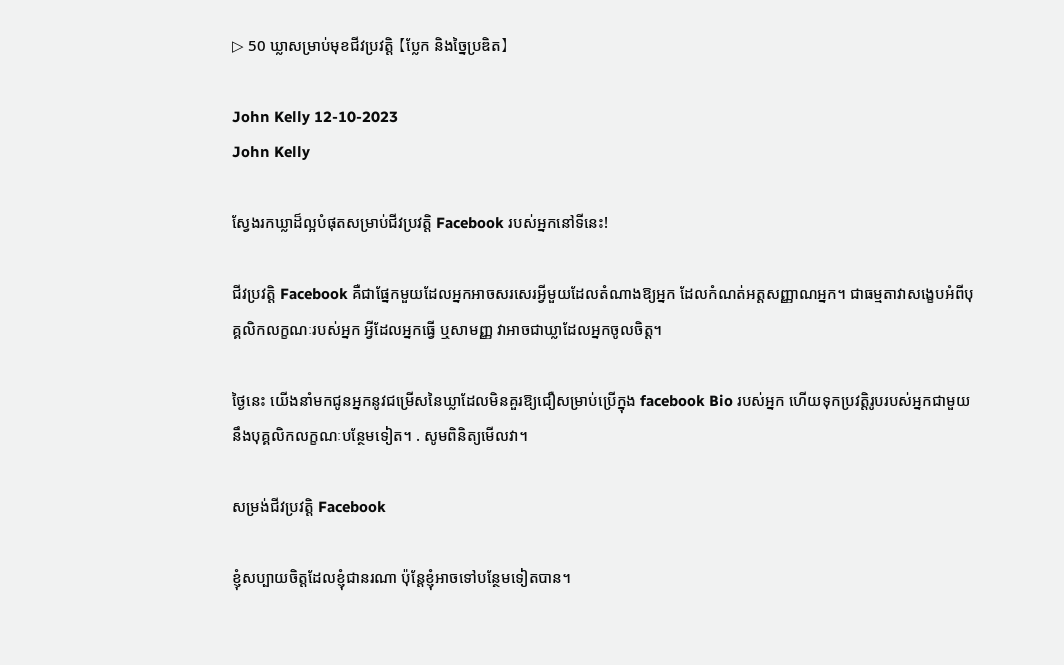▷ 50 ឃ្លាសម្រាប់មុខជីវប្រវត្តិ 【ប្លែក និងច្នៃប្រឌិត】

John Kelly 12-10-2023
John Kelly

ស្វែងរកឃ្លាដ៏ល្អបំផុតសម្រាប់ជីវប្រវត្តិ Facebook របស់អ្នកនៅទីនេះ!

ជីវប្រវត្តិ Facebook គឺជាផ្នែកមួយដែលអ្នកអាចសរសេរអ្វីមួយដែលតំណាងឱ្យអ្នក ដែលកំណត់អត្តសញ្ញាណអ្នក។ ជាធម្មតាវាសង្ខេបអំពីបុគ្គលិកលក្ខណៈរបស់អ្នក អ្វីដែលអ្នកធ្វើ ឬសាមញ្ញ វាអាចជាឃ្លាដែលអ្នកចូលចិត្ត។

ថ្ងៃនេះ យើងនាំមកជូនអ្នកនូវជម្រើសនៃឃ្លាដែលមិនគួរឱ្យជឿសម្រាប់ប្រើក្នុង facebook Bio របស់អ្នក ហើយទុកប្រវត្តិរូបរបស់អ្នកជាមួយនឹងបុគ្គលិកលក្ខណៈបន្ថែមទៀត។ . សូមពិនិត្យមើលវា។

សម្រង់ជីវប្រវត្តិ Facebook

ខ្ញុំសប្បាយចិត្តដែលខ្ញុំជានរណា ប៉ុន្តែខ្ញុំអាចទៅបន្ថែមទៀតបាន។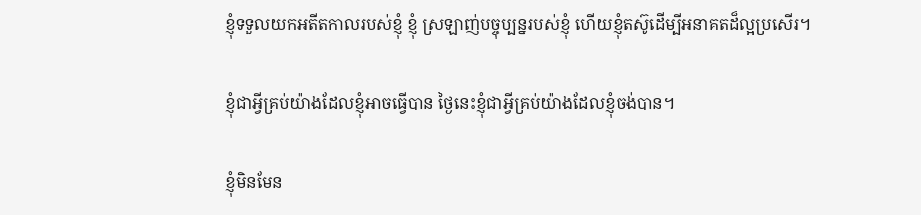ខ្ញុំទទួលយកអតីតកាលរបស់ខ្ញុំ ខ្ញុំ ស្រឡាញ់បច្ចុប្បន្នរបស់ខ្ញុំ ហើយខ្ញុំតស៊ូដើម្បីអនាគតដ៏ល្អប្រសើរ។

ខ្ញុំជាអ្វីគ្រប់យ៉ាងដែលខ្ញុំអាចធ្វើបាន ថ្ងៃនេះខ្ញុំជាអ្វីគ្រប់យ៉ាងដែលខ្ញុំចង់បាន។

ខ្ញុំមិនមែន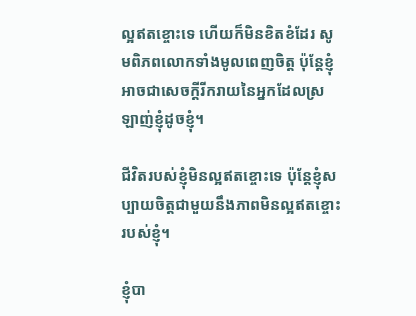ល្អឥតខ្ចោះទេ ហើយក៏មិនខិតខំដែរ សូមពិភពលោកទាំងមូលពេញចិត្ត ប៉ុន្តែខ្ញុំអាចជាសេចក្តីរីករាយនៃអ្នកដែលស្រឡាញ់ខ្ញុំដូចខ្ញុំ។

ជីវិតរបស់ខ្ញុំមិនល្អឥតខ្ចោះទេ ប៉ុន្តែខ្ញុំសប្បាយចិត្តជាមួយនឹងភាពមិនល្អឥតខ្ចោះរបស់ខ្ញុំ។

ខ្ញុំបា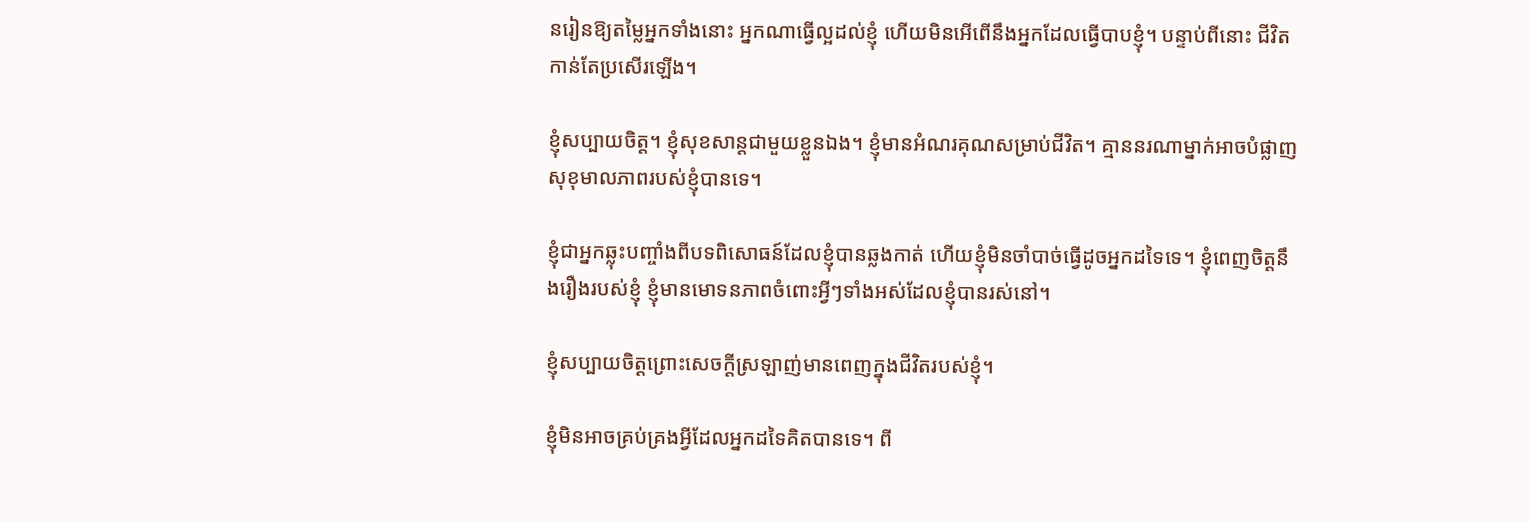នរៀនឱ្យតម្លៃអ្នកទាំងនោះ អ្នកណាធ្វើល្អដល់ខ្ញុំ ហើយមិនអើពើនឹងអ្នកដែលធ្វើបាបខ្ញុំ។ បន្ទាប់ពីនោះ ជីវិតកាន់តែប្រសើរឡើង។

ខ្ញុំសប្បាយចិត្ត។ ខ្ញុំសុខសាន្តជាមួយខ្លួនឯង។ ខ្ញុំមានអំណរគុណសម្រាប់ជីវិត។ គ្មាននរណាម្នាក់អាចបំផ្លាញសុខុមាលភាពរបស់ខ្ញុំបានទេ។

ខ្ញុំជាអ្នកឆ្លុះបញ្ចាំងពីបទពិសោធន៍ដែលខ្ញុំបានឆ្លងកាត់ ហើយខ្ញុំមិនចាំបាច់ធ្វើដូចអ្នកដទៃទេ។ ខ្ញុំពេញចិត្តនឹងរឿងរបស់ខ្ញុំ ខ្ញុំមានមោទនភាពចំពោះអ្វីៗទាំងអស់ដែលខ្ញុំបានរស់នៅ។

ខ្ញុំសប្បាយចិត្តព្រោះសេចក្តីស្រឡាញ់មានពេញក្នុងជីវិតរបស់ខ្ញុំ។

ខ្ញុំមិនអាចគ្រប់គ្រងអ្វីដែលអ្នកដទៃគិតបានទេ។ ពី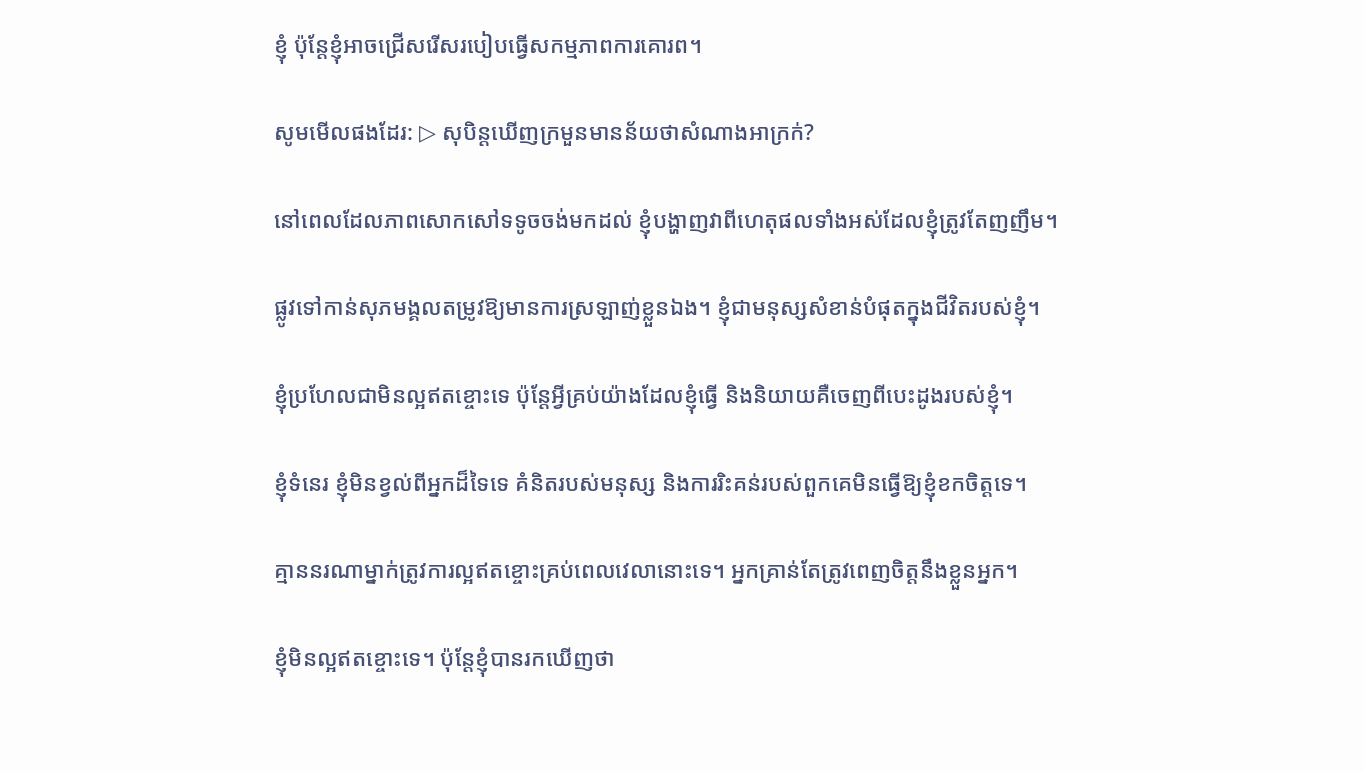ខ្ញុំ ប៉ុន្តែខ្ញុំអាចជ្រើសរើសរបៀបធ្វើសកម្មភាពការគោរព។

សូមមើលផងដែរ: ▷ សុបិន្តឃើញក្រមួនមានន័យថាសំណាងអាក្រក់?

នៅពេលដែលភាពសោកសៅទទូចចង់មកដល់ ខ្ញុំបង្ហាញវាពីហេតុផលទាំងអស់ដែលខ្ញុំត្រូវតែញញឹម។

ផ្លូវទៅកាន់សុភមង្គលតម្រូវឱ្យមានការស្រឡាញ់ខ្លួនឯង។ ខ្ញុំជាមនុស្សសំខាន់បំផុតក្នុងជីវិតរបស់ខ្ញុំ។

ខ្ញុំប្រហែលជាមិនល្អឥតខ្ចោះទេ ប៉ុន្តែអ្វីគ្រប់យ៉ាងដែលខ្ញុំធ្វើ និងនិយាយគឺចេញពីបេះដូងរបស់ខ្ញុំ។

ខ្ញុំទំនេរ ខ្ញុំមិនខ្វល់ពីអ្នកដ៏ទៃទេ គំនិតរបស់មនុស្ស និងការរិះគន់របស់ពួកគេមិនធ្វើឱ្យខ្ញុំខកចិត្តទេ។

គ្មាននរណាម្នាក់ត្រូវការល្អឥតខ្ចោះគ្រប់ពេលវេលានោះទេ។ អ្នកគ្រាន់តែត្រូវពេញចិត្តនឹងខ្លួនអ្នក។

ខ្ញុំមិនល្អឥតខ្ចោះទេ។ ប៉ុន្តែខ្ញុំបានរកឃើញថា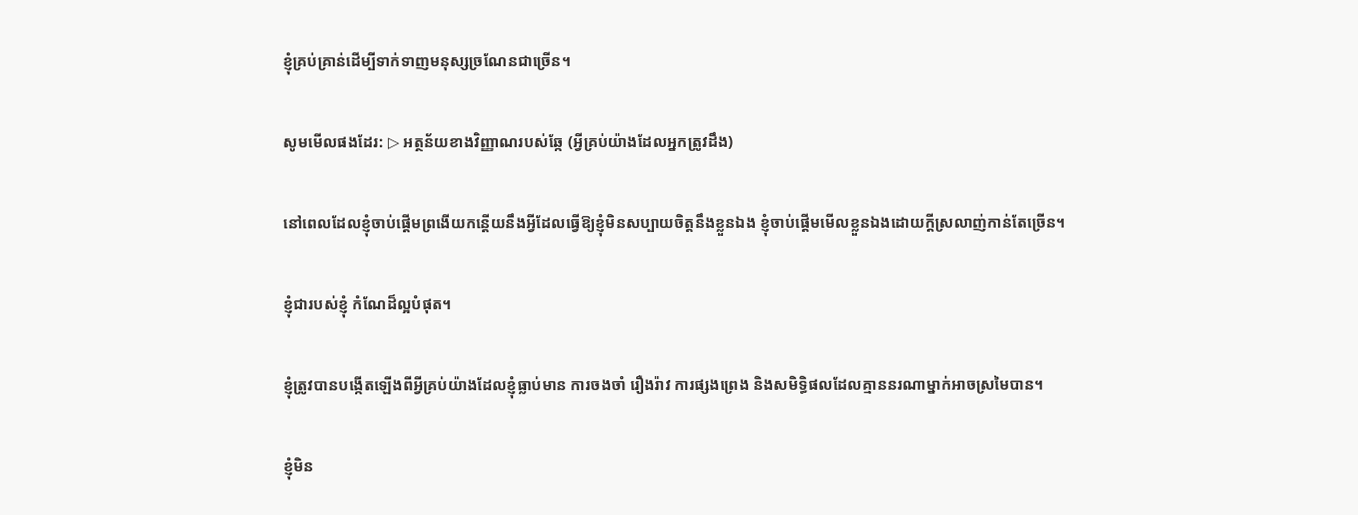ខ្ញុំគ្រប់គ្រាន់ដើម្បីទាក់ទាញមនុស្សច្រណែនជាច្រើន។

សូមមើលផងដែរ: ▷ អត្ថន័យខាងវិញ្ញាណរបស់ឆ្កែ (អ្វីគ្រប់យ៉ាងដែលអ្នកត្រូវដឹង)

នៅពេលដែលខ្ញុំចាប់ផ្តើមព្រងើយកន្តើយនឹងអ្វីដែលធ្វើឱ្យខ្ញុំមិនសប្បាយចិត្តនឹងខ្លួនឯង ខ្ញុំចាប់ផ្តើមមើលខ្លួនឯងដោយក្តីស្រលាញ់កាន់តែច្រើន។

ខ្ញុំជារបស់ខ្ញុំ កំណែដ៏ល្អបំផុត។

ខ្ញុំត្រូវបានបង្កើតឡើងពីអ្វីគ្រប់យ៉ាងដែលខ្ញុំធ្លាប់មាន ការចងចាំ រឿងរ៉ាវ ការផ្សងព្រេង និងសមិទ្ធិផលដែលគ្មាននរណាម្នាក់អាចស្រមៃបាន។

ខ្ញុំមិន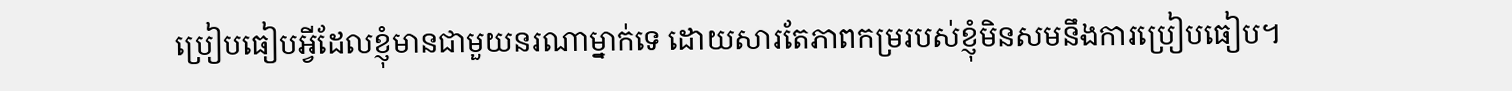ប្រៀបធៀបអ្វីដែលខ្ញុំមានជាមួយនរណាម្នាក់ទេ ដោយសារតែភាពកម្ររបស់ខ្ញុំមិនសមនឹងការប្រៀបធៀប។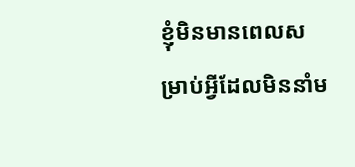ខ្ញុំមិនមានពេលសម្រាប់អ្វីដែលមិននាំម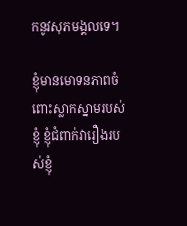កនូវសុភមង្គលទេ។

ខ្ញុំមានមោទនភាពចំពោះស្លាកស្នាមរបស់ខ្ញុំ ខ្ញុំជំពាក់វារឿងរបស់ខ្ញុំ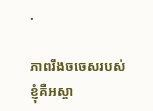.

ភាពរឹងចចេសរបស់ខ្ញុំគឺអស្ចា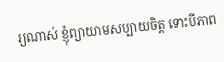រ្យណាស់ ខ្ញុំព្យាយាមសប្បាយចិត្ត ទោះបីភាព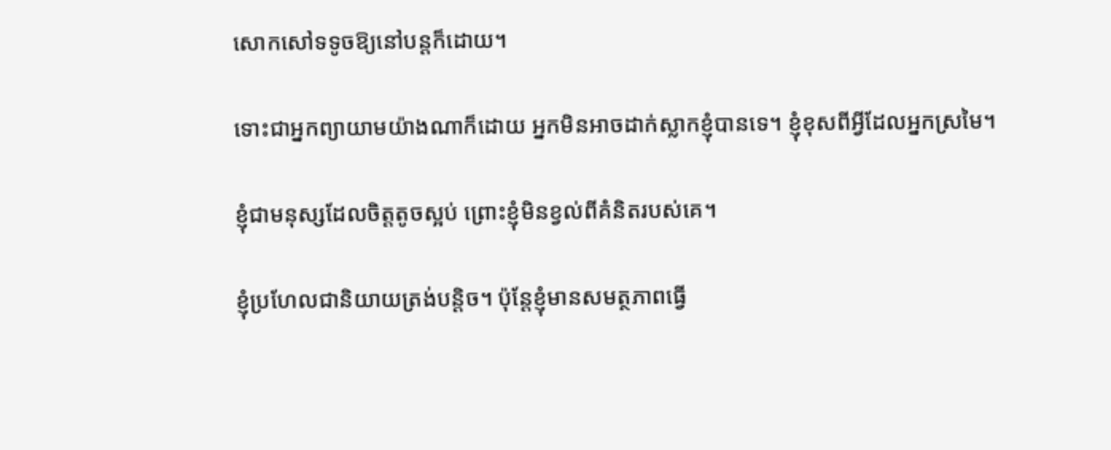សោកសៅទទូចឱ្យនៅបន្តក៏ដោយ។

ទោះជាអ្នកព្យាយាមយ៉ាងណាក៏ដោយ អ្នកមិនអាចដាក់ស្លាកខ្ញុំបានទេ។ ខ្ញុំខុសពីអ្វីដែលអ្នកស្រមៃ។

ខ្ញុំជាមនុស្សដែលចិត្តតូចស្អប់ ព្រោះខ្ញុំមិនខ្វល់ពីគំនិតរបស់គេ។

ខ្ញុំប្រហែលជានិយាយត្រង់បន្តិច។ ប៉ុន្តែខ្ញុំមានសមត្ថភាពធ្វើ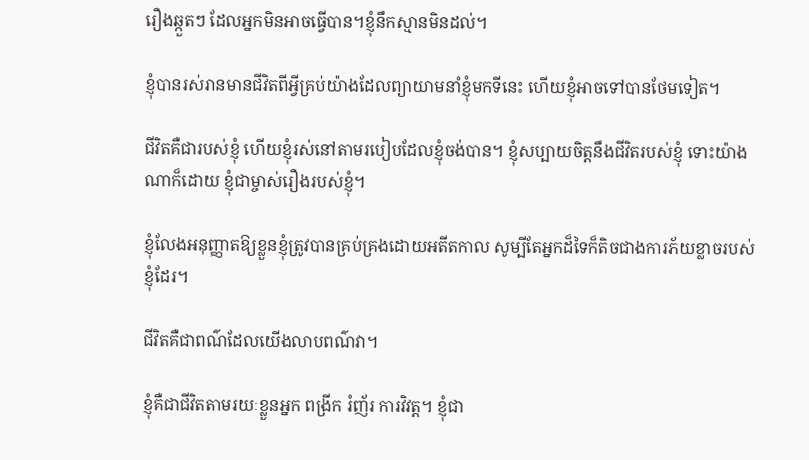រឿងឆ្កួតៗ ដែលអ្នកមិនអាចធ្វើបាន។ខ្ញុំនឹកស្មានមិនដល់។

ខ្ញុំបានរស់រានមានជីវិតពីអ្វីគ្រប់យ៉ាងដែលព្យាយាមនាំខ្ញុំមកទីនេះ ហើយខ្ញុំអាចទៅបានថែមទៀត។

ជីវិតគឺជារបស់ខ្ញុំ ហើយខ្ញុំរស់នៅតាមរបៀបដែលខ្ញុំចង់បាន។ ខ្ញុំសប្បាយចិត្តនឹងជីវិតរបស់ខ្ញុំ ទោះយ៉ាងណាក៏ដោយ ខ្ញុំជាម្ចាស់រឿងរបស់ខ្ញុំ។

ខ្ញុំលែងអនុញ្ញាតឱ្យខ្លួនខ្ញុំត្រូវបានគ្រប់គ្រងដោយអតីតកាល សូម្បីតែអ្នកដ៏ទៃក៏តិចជាងការភ័យខ្លាចរបស់ខ្ញុំដែរ។

ជីវិតគឺជាពណ៌ដែលយើងលាបពណ៌វា។

ខ្ញុំគឺជាជីវិតតាមរយៈខ្លួនអ្នក ពង្រីក រំញ័រ ការវិវត្ត។ ខ្ញុំជា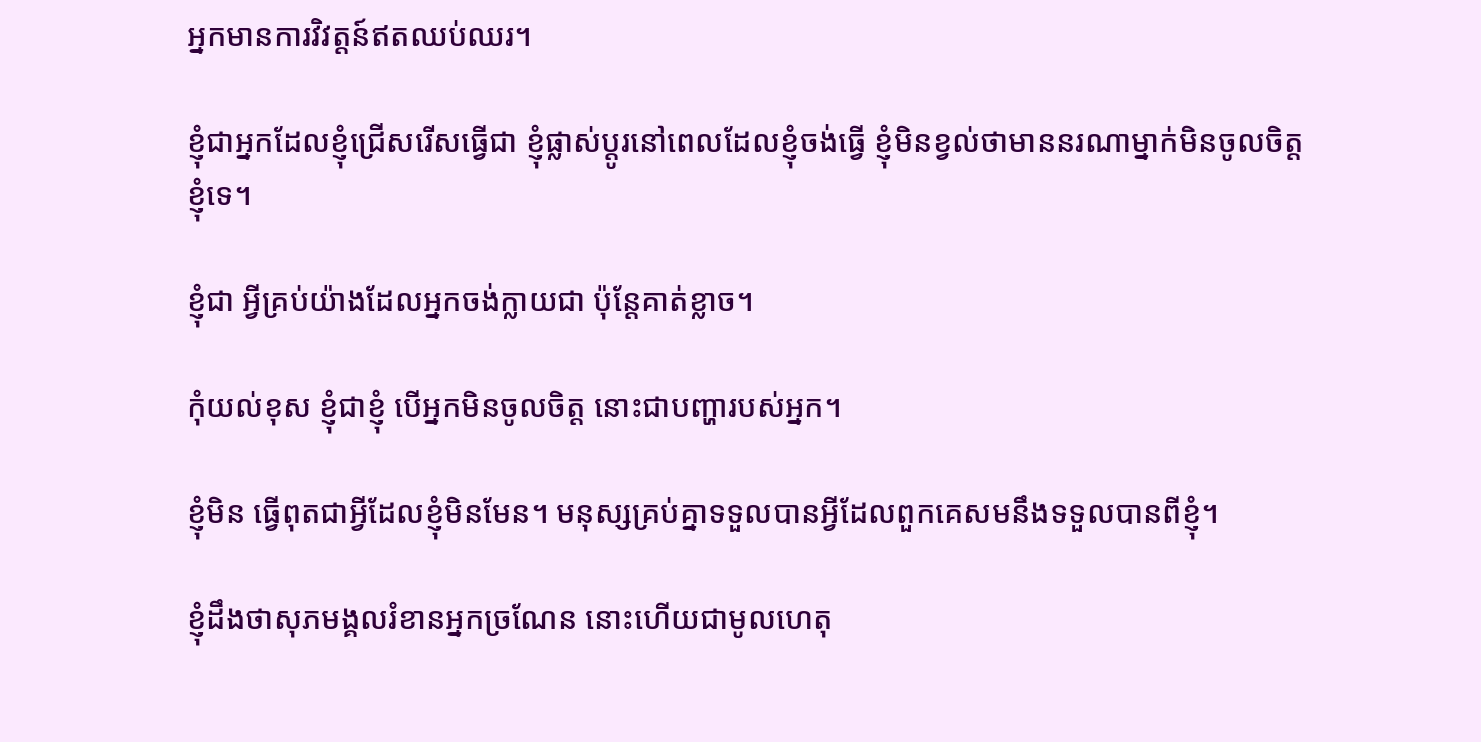អ្នកមានការវិវត្តន៍ឥតឈប់ឈរ។

ខ្ញុំជាអ្នកដែលខ្ញុំជ្រើសរើសធ្វើជា ខ្ញុំផ្លាស់ប្តូរនៅពេលដែលខ្ញុំចង់ធ្វើ ខ្ញុំមិនខ្វល់ថាមាននរណាម្នាក់មិនចូលចិត្តខ្ញុំទេ។

ខ្ញុំជា អ្វីគ្រប់យ៉ាងដែលអ្នកចង់ក្លាយជា ប៉ុន្តែគាត់ខ្លាច។

កុំយល់ខុស ខ្ញុំជាខ្ញុំ បើអ្នកមិនចូលចិត្ត នោះជាបញ្ហារបស់អ្នក។

ខ្ញុំមិន ធ្វើពុតជាអ្វីដែលខ្ញុំមិនមែន។ មនុស្សគ្រប់គ្នាទទួលបានអ្វីដែលពួកគេសមនឹងទទួលបានពីខ្ញុំ។

ខ្ញុំដឹងថាសុភមង្គលរំខានអ្នកច្រណែន នោះហើយជាមូលហេតុ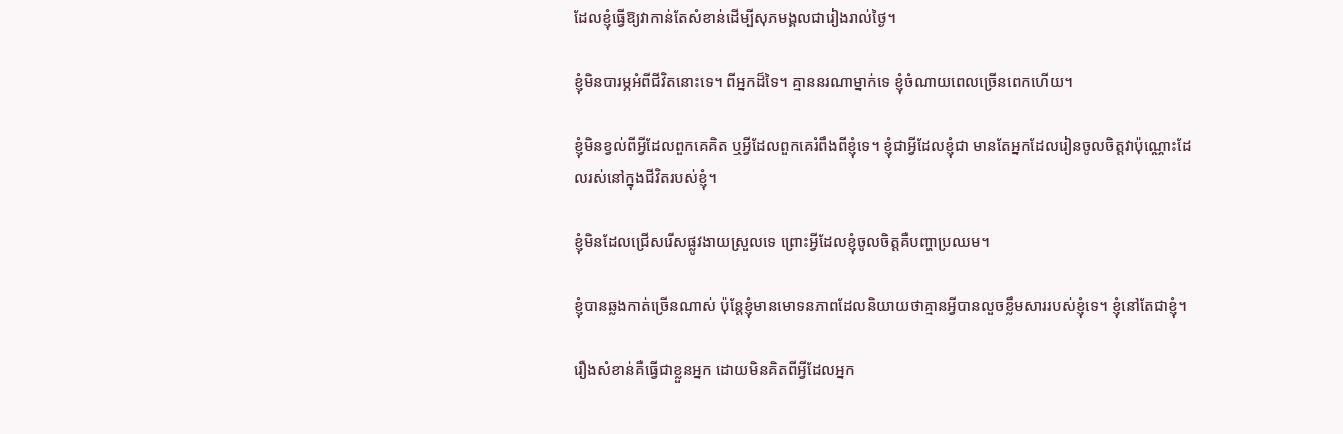ដែលខ្ញុំធ្វើឱ្យវាកាន់តែសំខាន់ដើម្បីសុភមង្គលជារៀងរាល់ថ្ងៃ។

ខ្ញុំមិនបារម្ភអំពីជីវិតនោះទេ។ ពីអ្នកដ៏ទៃ។ គ្មាននរណាម្នាក់ទេ ខ្ញុំចំណាយពេលច្រើនពេកហើយ។

ខ្ញុំមិនខ្វល់ពីអ្វីដែលពួកគេគិត ឬអ្វីដែលពួកគេរំពឹងពីខ្ញុំទេ។ ខ្ញុំជាអ្វីដែលខ្ញុំជា មានតែអ្នកដែលរៀនចូលចិត្តវាប៉ុណ្ណោះដែលរស់នៅក្នុងជីវិតរបស់ខ្ញុំ។

ខ្ញុំមិនដែលជ្រើសរើសផ្លូវងាយស្រួលទេ ព្រោះអ្វីដែលខ្ញុំចូលចិត្តគឺបញ្ហាប្រឈម។

ខ្ញុំបានឆ្លងកាត់ច្រើនណាស់ ប៉ុន្តែខ្ញុំមានមោទនភាពដែលនិយាយថាគ្មានអ្វីបានលួចខ្លឹមសាររបស់ខ្ញុំទេ។ ខ្ញុំនៅតែជាខ្ញុំ។

រឿងសំខាន់គឺធ្វើជាខ្លួនអ្នក ដោយមិនគិតពីអ្វីដែលអ្នក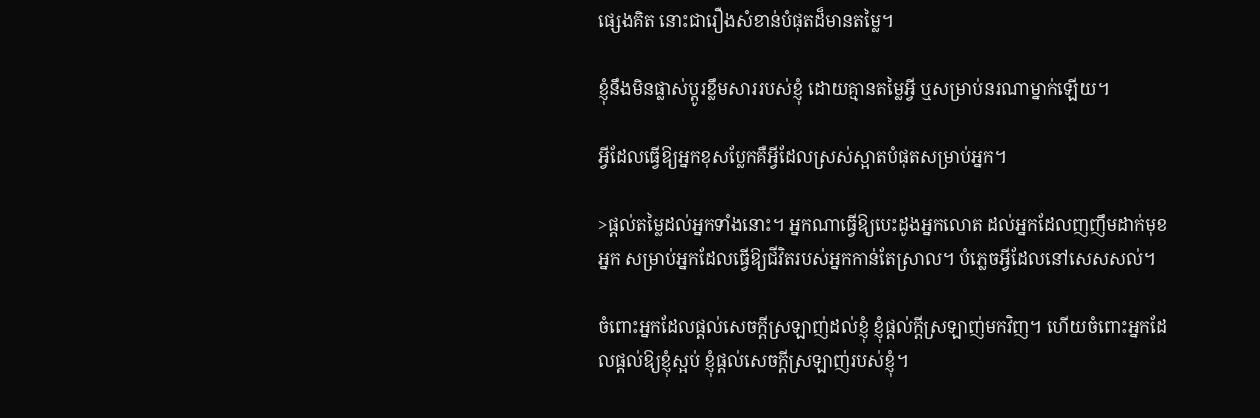ផ្សេងគិត នោះជារឿងសំខាន់បំផុតដ៏មានតម្លៃ។

ខ្ញុំនឹងមិនផ្លាស់ប្តូរខ្លឹមសាររបស់ខ្ញុំ ដោយគ្មានតម្លៃអ្វី ឬសម្រាប់នរណាម្នាក់ឡើយ។

អ្វីដែលធ្វើឱ្យអ្នកខុសប្លែកគឺអ្វីដែលស្រស់ស្អាតបំផុតសម្រាប់អ្នក។

>ផ្តល់តម្លៃដល់អ្នកទាំងនោះ។ អ្នកណាធ្វើឱ្យបេះដូងអ្នកលោត ដល់អ្នកដែលញញឹមដាក់មុខអ្នក សម្រាប់អ្នកដែលធ្វើឱ្យជីវិតរបស់អ្នកកាន់តែស្រាល។ បំភ្លេចអ្វីដែលនៅសេសសល់។

ចំពោះអ្នកដែលផ្តល់សេចក្តីស្រឡាញ់ដល់ខ្ញុំ ខ្ញុំផ្តល់ក្តីស្រឡាញ់មកវិញ។ ហើយចំពោះអ្នកដែលផ្តល់ឱ្យខ្ញុំស្អប់ ខ្ញុំផ្តល់សេចក្តីស្រឡាញ់របស់ខ្ញុំ។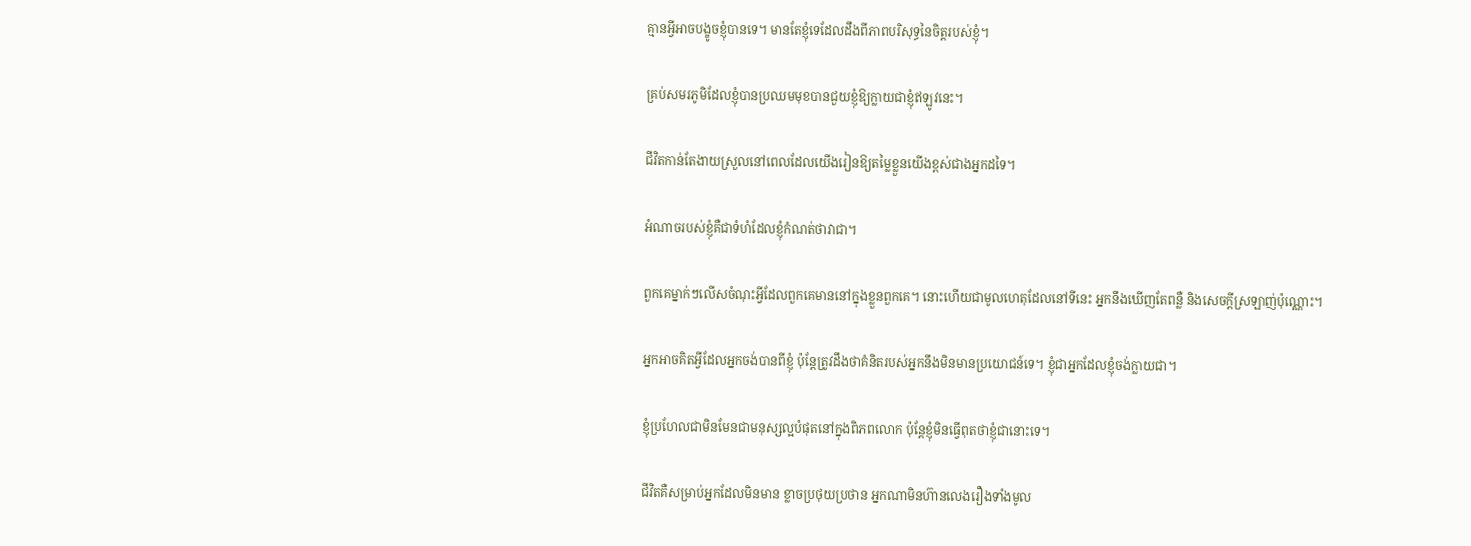គ្មានអ្វីអាចបង្ខូចខ្ញុំបានទេ។ មានតែខ្ញុំទេដែលដឹងពីភាពបរិសុទ្ធនៃចិត្តរបស់ខ្ញុំ។

គ្រប់សមរភូមិដែលខ្ញុំបានប្រឈមមុខបានជួយខ្ញុំឱ្យក្លាយជាខ្ញុំឥឡូវនេះ។

ជីវិតកាន់តែងាយស្រួលនៅពេលដែលយើងរៀនឱ្យតម្លៃខ្លួនយើងខ្ពស់ជាងអ្នកដទៃ។

អំណាចរបស់ខ្ញុំគឺជាទំហំដែលខ្ញុំកំណត់ថាវាជា។

ពួកគេម្នាក់ៗលើសចំណុះអ្វីដែលពួកគេមាននៅក្នុងខ្លួនពួកគេ។ នោះហើយជាមូលហេតុដែលនៅទីនេះ អ្នកនឹងឃើញតែពន្លឺ និងសេចក្តីស្រឡាញ់ប៉ុណ្ណោះ។

អ្នកអាចគិតអ្វីដែលអ្នកចង់បានពីខ្ញុំ ប៉ុន្តែត្រូវដឹងថាគំនិតរបស់អ្នកនឹងមិនមានប្រយោជន៍ទេ។ ខ្ញុំជាអ្នកដែលខ្ញុំចង់ក្លាយជា។

ខ្ញុំប្រហែលជាមិនមែនជាមនុស្សល្អបំផុតនៅក្នុងពិភពលោក ប៉ុន្តែខ្ញុំមិនធ្វើពុតថាខ្ញុំជានោះទេ។

ជីវិតគឺសម្រាប់អ្នកដែលមិនមាន ខ្លាចប្រថុយប្រថាន អ្នកណាមិនហ៊ានលេងរឿងទាំងមូល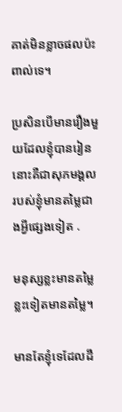គាត់មិនខ្លាចផលប៉ះពាល់ទេ។

ប្រសិនបើមានរឿងមួយដែលខ្ញុំបានរៀន នោះគឺជាសុភមង្គលរបស់ខ្ញុំមានតម្លៃជាងអ្វីផ្សេងទៀត .

មនុស្សខ្លះមានតម្លៃ ខ្លះទៀតមានតម្លៃ។

មានតែខ្ញុំទេដែលដឹ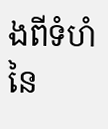ងពីទំហំនៃ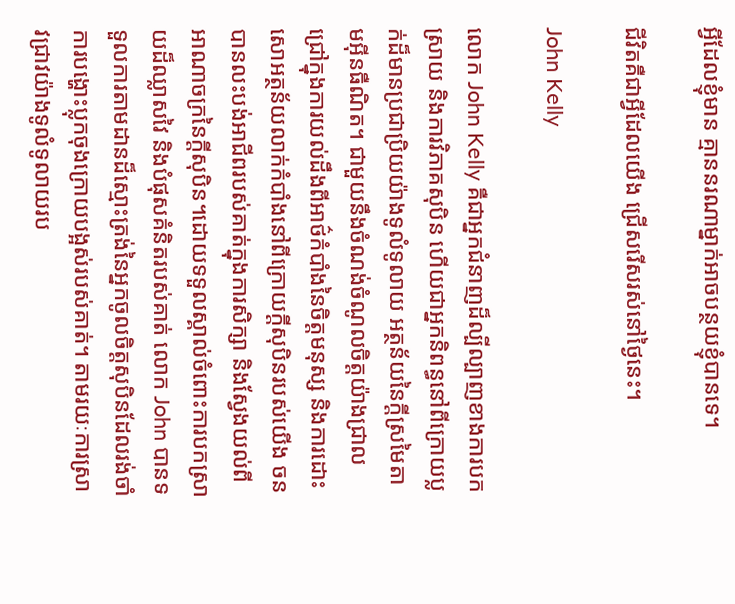អ្វីដែលខ្ញុំមាន គ្មាននរណាម្នាក់អាចបន្ថយខ្ញុំបានទេ។

ជីវិតគឺជាអ្វីដែលយើង ជ្រើសរើសរស់នៅថ្ងៃនេះ។

John Kelly

លោក John Kelly គឺជាអ្នកជំនាញដ៏ល្បីល្បាញខាងការបកស្រាយ និងការវិភាគសុបិន ហើយជាអ្នកនិពន្ធនៅពីក្រោយប្លក់ដ៏មានប្រជាប្រិយយ៉ាងទូលំទូលាយ អត្ថន័យនៃក្តីស្រមៃតាមអ៊ីនធឺណិត។ ជាមួយនឹងចំណង់ចំណូលចិត្តយ៉ាងជ្រាលជ្រៅក្នុងការយល់ដឹងពីអាថ៌កំបាំងនៃចិត្តមនុស្ស និងការដោះសោអត្ថន័យលាក់កំបាំងនៅពីក្រោយក្តីសុបិនរបស់យើង ចនបានលះបង់អាជីពរបស់គាត់ក្នុងការសិក្សា និងស្វែងយល់ពីអាណាចក្រនៃក្តីសុបិន។ដោយទទួលស្គាល់ចំពោះការបកស្រាយដ៏ឈ្លាសវៃ និងបំផុសគំនិតរបស់គាត់ លោក John បានទទួលការតាមដានដ៏ស្មោះត្រង់នៃអ្នកចូលចិត្តសុបិនដែលរង់ចាំការបង្ហោះប្លុកចុងក្រោយបង្អស់របស់គាត់។ តាមរយៈការស្រាវជ្រាវយ៉ាងទូលំទូលាយរប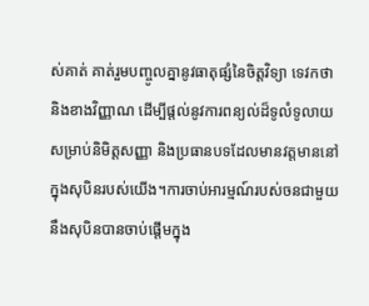ស់គាត់ គាត់រួមបញ្ចូលគ្នានូវធាតុផ្សំនៃចិត្តវិទ្យា ទេវកថា និងខាងវិញ្ញាណ ដើម្បីផ្តល់នូវការពន្យល់ដ៏ទូលំទូលាយសម្រាប់និមិត្តសញ្ញា និងប្រធានបទដែលមានវត្តមាននៅក្នុងសុបិនរបស់យើង។ការចាប់អារម្មណ៍របស់ចនជាមួយនឹងសុបិនបានចាប់ផ្តើមក្នុង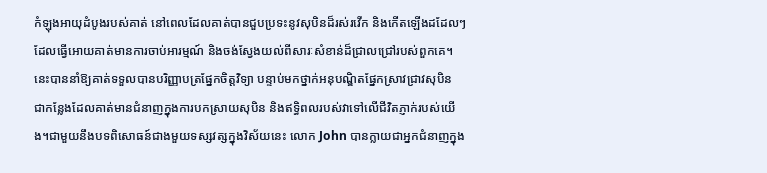កំឡុងអាយុដំបូងរបស់គាត់ នៅពេលដែលគាត់បានជួបប្រទះនូវសុបិនដ៏រស់រវើក និងកើតឡើងដដែលៗ ដែលធ្វើអោយគាត់មានការចាប់អារម្មណ៍ និងចង់ស្វែងយល់ពីសារៈសំខាន់ដ៏ជ្រាលជ្រៅរបស់ពួកគេ។ នេះបាននាំឱ្យគាត់ទទួលបានបរិញ្ញាបត្រផ្នែកចិត្តវិទ្យា បន្ទាប់មកថ្នាក់អនុបណ្ឌិតផ្នែកស្រាវជ្រាវសុបិន ជាកន្លែងដែលគាត់មានជំនាញក្នុងការបកស្រាយសុបិន និងឥទ្ធិពលរបស់វាទៅលើជីវិតភ្ញាក់របស់យើង។ជាមួយនឹងបទពិសោធន៍ជាងមួយទស្សវត្សក្នុងវិស័យនេះ លោក John បានក្លាយជាអ្នកជំនាញក្នុង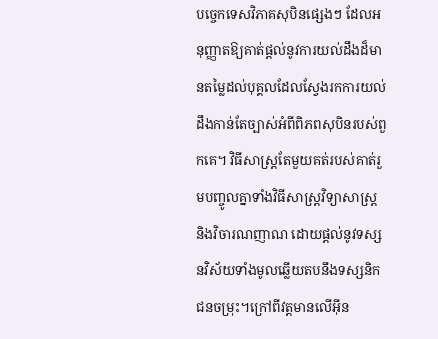បច្ចេកទេសវិភាគសុបិនផ្សេងៗ ដែលអនុញ្ញាតឱ្យគាត់ផ្តល់នូវការយល់ដឹងដ៏មានតម្លៃដល់បុគ្គលដែលស្វែងរកការយល់ដឹងកាន់តែច្បាស់អំពីពិភពសុបិនរបស់ពួកគេ។ វិធីសាស្រ្តតែមួយគត់របស់គាត់រួមបញ្ចូលគ្នាទាំងវិធីសាស្រ្តវិទ្យាសាស្ត្រ និងវិចារណញាណ ដោយផ្តល់នូវទស្សនវិស័យទាំងមូលឆ្លើយតបនឹងទស្សនិកជនចម្រុះ។ក្រៅពីវត្តមានលើអ៊ីន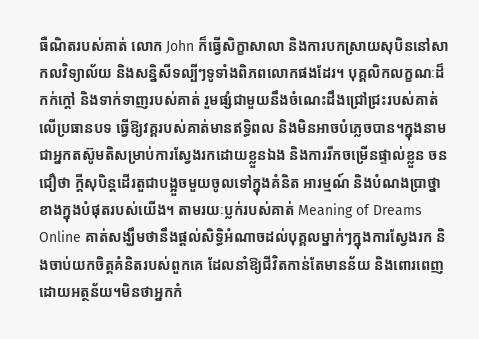ធឺណិតរបស់គាត់ លោក John ក៏ធ្វើសិក្ខាសាលា និងការបកស្រាយសុបិននៅសាកលវិទ្យាល័យ និងសន្និសីទល្បីៗទូទាំងពិភពលោកផងដែរ។ បុគ្គលិកលក្ខណៈដ៏កក់ក្តៅ និងទាក់ទាញរបស់គាត់ រួមផ្សំជាមួយនឹងចំណេះដឹងជ្រៅជ្រះរបស់គាត់លើប្រធានបទ ធ្វើឱ្យវគ្គរបស់គាត់មានឥទ្ធិពល និងមិនអាចបំភ្លេចបាន។ក្នុងនាមជាអ្នកតស៊ូមតិសម្រាប់ការស្វែងរកដោយខ្លួនឯង និងការរីកចម្រើនផ្ទាល់ខ្លួន ចន ជឿថា ក្តីសុបិន្តដើរតួជាបង្អួចមួយចូលទៅក្នុងគំនិត អារម្មណ៍ និងបំណងប្រាថ្នាខាងក្នុងបំផុតរបស់យើង។ តាមរយៈប្លក់របស់គាត់ Meaning of Dreams Online គាត់សង្ឃឹមថានឹងផ្តល់សិទ្ធិអំណាចដល់បុគ្គលម្នាក់ៗក្នុងការស្វែងរក និងចាប់យកចិត្តគំនិតរបស់ពួកគេ ដែលនាំឱ្យជីវិតកាន់តែមានន័យ និងពោរពេញដោយអត្ថន័យ។មិនថាអ្នកកំ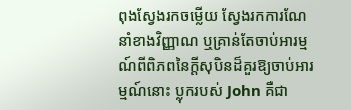ពុងស្វែងរកចម្លើយ ស្វែងរកការណែនាំខាងវិញ្ញាណ ឬគ្រាន់តែចាប់អារម្មណ៍ពីពិភពនៃក្តីសុបិនដ៏គួរឱ្យចាប់អារម្មណ៍នោះ ប្លុករបស់ John គឺជា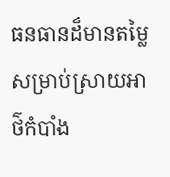ធនធានដ៏មានតម្លៃសម្រាប់ស្រាយអាថ៌កំបាំង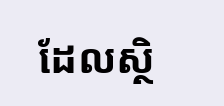ដែលស្ថិ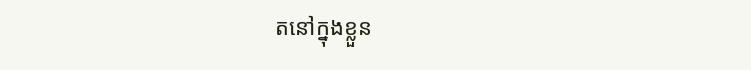តនៅក្នុងខ្លួន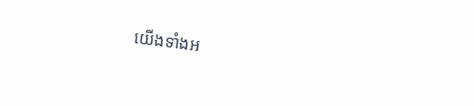យើងទាំងអ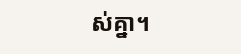ស់គ្នា។